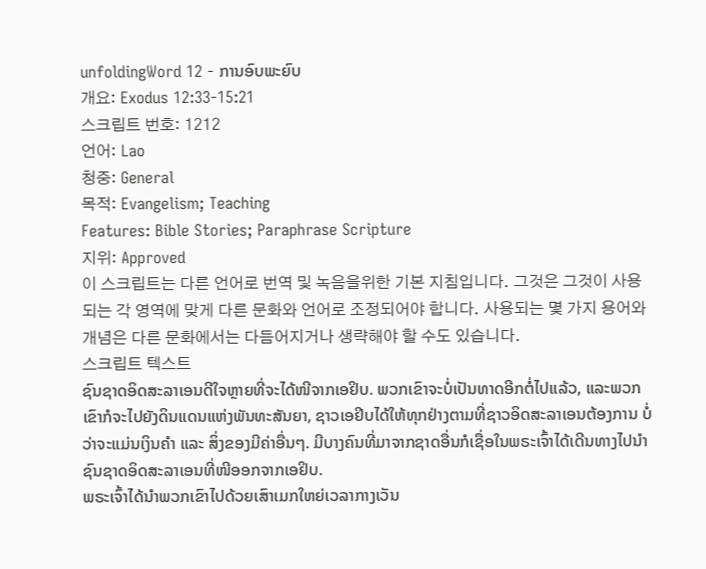unfoldingWord 12 - ການອົບພະຍົບ
개요: Exodus 12:33-15:21
스크립트 번호: 1212
언어: Lao
청중: General
목적: Evangelism; Teaching
Features: Bible Stories; Paraphrase Scripture
지위: Approved
이 스크립트는 다른 언어로 번역 및 녹음을위한 기본 지침입니다. 그것은 그것이 사용되는 각 영역에 맞게 다른 문화와 언어로 조정되어야 합니다. 사용되는 몇 가지 용어와 개념은 다른 문화에서는 다듬어지거나 생략해야 할 수도 있습니다.
스크립트 텍스트
ຊົນຊາດອິດສະລາເອນດີໃຈຫຼາຍທີ່ຈະໄດ້ໜີຈາກເອຢິບ. ພວກເຂົາຈະບໍ່ເປັນທາດອີກຕໍ່ໄປແລ້ວ, ແລະພວກເຂົາກໍຈະໄປຍັງດິນແດນແຫ່ງພັນທະສັນຍາ, ຊາວເອຢິບໄດ້ໃຫ້ທຸກຢ່າງຕາມທີ່ຊາວອິດສະລາເອນຕ້ອງການ ບໍ່ວ່າຈະແມ່ນເງິນຄໍາ ແລະ ສິ່ງຂອງມີຄ່າອື່ນໆ. ມີບາງຄົນທີ່ມາຈາກຊາດອື່ນກໍເຊື່ອໃນພຣະເຈົ້າໄດ້ເດີນທາງໄປນໍາຊົນຊາດອິດສະລາເອນທີ່ໜີອອກຈາກເອຢິບ.
ພຣະເຈົ້າໄດ້ນໍາພວກເຂົາໄປດ້ວຍເສົາເມກໃຫຍ່ເວລາກາງເວັນ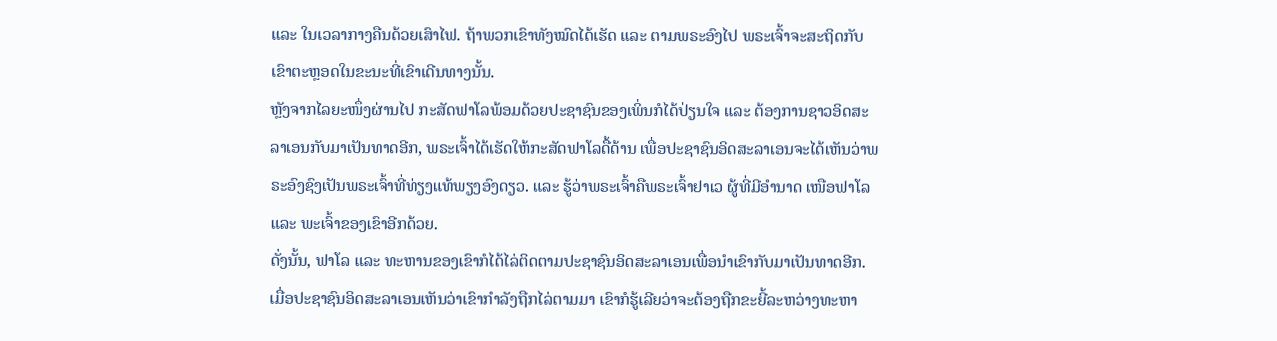ແລະ ໃນເວລາກາງຄືນດ້ວຍເສົາໄຟ. ຖ້າພວກເຂົາທັງໝົດໄດ້ເຮັດ ແລະ ຕາມພຣະອົງໄປ ພຣະເຈົ້າຈະສະຖິດກັບເຂົາຕະຫຼອດໃນຂະນະທີ່ເຂົາເດີນທາງນັ້ນ.
ຫຼັງຈາກໄລຍະໜຶ່ງຜ່ານໄປ ກະສັດຟາໂລພ້ອມດ້ວຍປະຊາຊົນຂອງເພິ່ນກໍໄດ້ປ່ຽນໃຈ ແລະ ຕ້ອງການຊາວອິດສະລາເອນກັບມາເປັນທາດອີກ, ພຣະເຈົ້າໄດ້ເຮັດໃຫ້ກະສັດຟາໂລດື້ດ້ານ ເພື່ອປະຊາຊົນອິດສະລາເອນຈະໄດ້ເຫັນວ່າພຣະອົງຊົງເປັນພຣະເຈົ້າທີ່ທ່ຽງແທ້ພຽງອົງດຽວ. ແລະ ຮູ້ວ່າພຣະເຈົ້າຄືພຣະເຈົ້າຢາເວ ຜູ້ທີ່ມີອໍານາດ ເໜືອຟາໂລ ແລະ ພະເຈົ້າຂອງເຂົາອີກດ້ວຍ.
ດັ່ງນັ້ນ, ຟາໂລ ແລະ ທະຫານຂອງເຂົາກໍໄດ້ໄລ່ຕິດຕາມປະຊາຊົນອິດສະລາເອນເພື່ອນໍາເຂົາກັບມາເປັນທາດອີກ. ເມື່ອປະຊາຊົນອິດສະລາເອນເຫັນວ່າເຂົາກໍາລັງຖືກໄລ່ຕາມມາ ເຂົາກໍຮູ້ເລີຍວ່າຈະຕ້ອງຖືກຂະຍີ້ລະຫວ່າງທະຫາ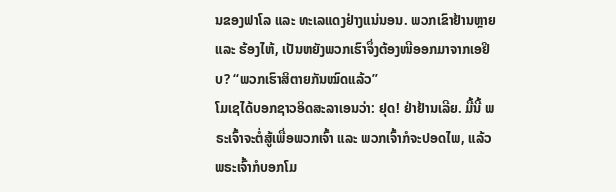ນຂອງຟາໂລ ແລະ ທະເລແດງຢ່າງແນ່ນອນ. ພວກເຂົາຢ້ານຫຼາຍ ແລະ ຮ້ອງໄຫ້, ເປັນຫຍັງພວກເຮົາຈຶ່ງຕ້ອງໜີອອກມາຈາກເອຢິບ? “ພວກເຮົາສິຕາຍກັນໝົດແລ້ວ”
ໂມເຊໄດ້ບອກຊາວອິດສະລາເອນວ່າ: ຢຸດ! ຢ່າຢ້ານເລີຍ. ມື້ນີ້ ພຣະເຈົ້າຈະຕໍ່ສູ້ເພື່ອພວກເຈົ້າ ແລະ ພວກເຈົ້າກໍຈະປອດໄພ, ແລ້ວພຣະເຈົ້າກໍບອກໂມ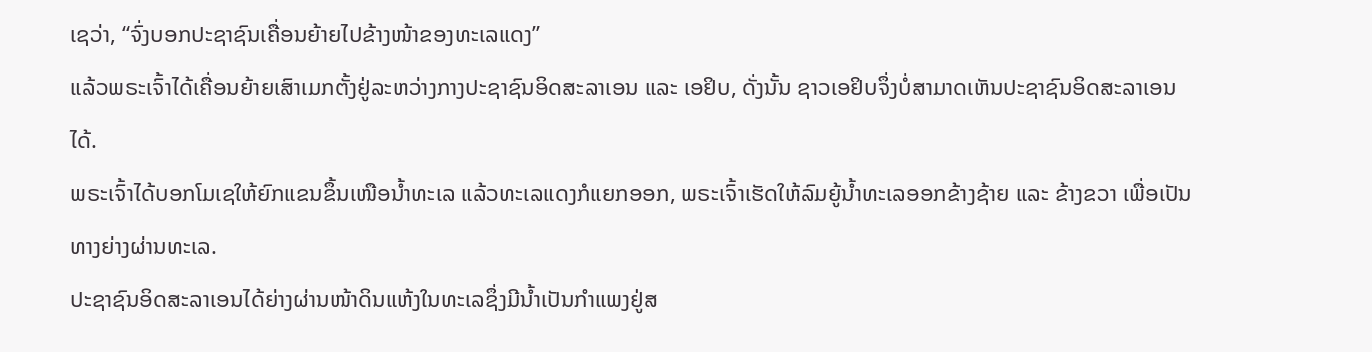ເຊວ່າ, “ຈົ່ງບອກປະຊາຊົນເຄື່ອນຍ້າຍໄປຂ້າງໜ້າຂອງທະເລແດງ”
ແລ້ວພຣະເຈົ້າໄດ້ເຄື່ອນຍ້າຍເສົາເມກຕັ້ງຢູ່ລະຫວ່າງກາງປະຊາຊົນອິດສະລາເອນ ແລະ ເອຢິບ, ດັ່ງນັ້ນ ຊາວເອຢິບຈຶ່ງບໍ່ສາມາດເຫັນປະຊາຊົນອິດສະລາເອນໄດ້.
ພຣະເຈົ້າໄດ້ບອກໂມເຊໃຫ້ຍົກແຂນຂຶ້ນເໜືອນໍ້າທະເລ ແລ້ວທະເລແດງກໍແຍກອອກ, ພຣະເຈົ້າເຮັດໃຫ້ລົມຍູ້ນໍ້າທະເລອອກຂ້າງຊ້າຍ ແລະ ຂ້າງຂວາ ເພື່ອເປັນທາງຍ່າງຜ່ານທະເລ.
ປະຊາຊົນອິດສະລາເອນໄດ້ຍ່າງຜ່ານໜ້າດິນແຫ້ງໃນທະເລຊຶ່ງມີນໍ້າເປັນກໍາແພງຢູ່ສ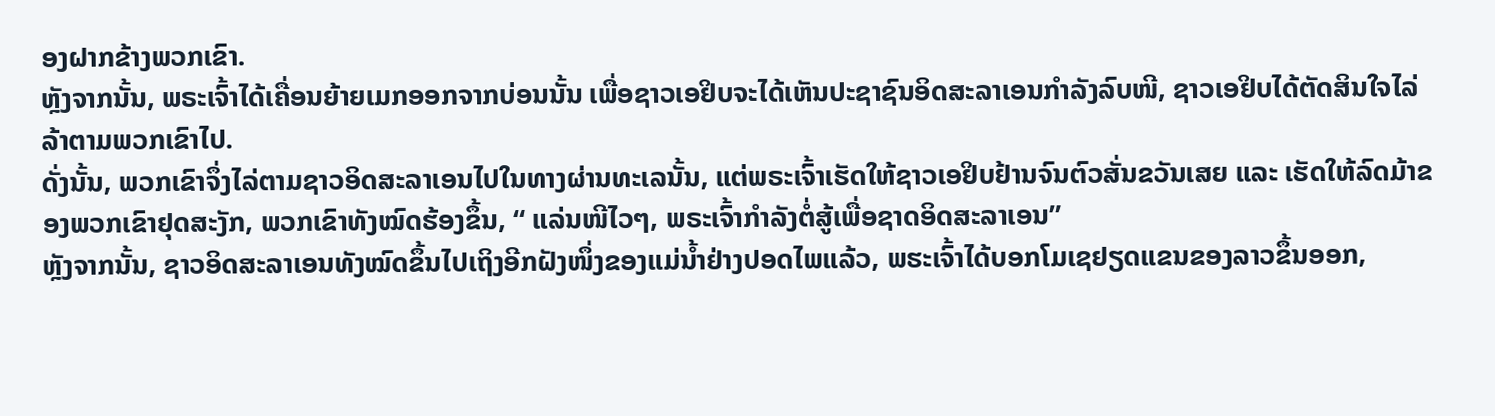ອງຝາກຂ້າງພວກເຂົາ.
ຫຼັງຈາກນັ້ນ, ພຣະເຈົ້າໄດ້ເຄື່ອນຍ້າຍເມກອອກຈາກບ່ອນນັ້ນ ເພື່ອຊາວເອຢິບຈະໄດ້ເຫັນປະຊາຊົນອິດສະລາເອນກໍາລັງລົບໜີ, ຊາວເອຢິບໄດ້ຕັດສິນໃຈໄລ່ລ້າຕາມພວກເຂົາໄປ.
ດັ່ງນັ້ນ, ພວກເຂົາຈຶ່ງໄລ່ຕາມຊາວອິດສະລາເອນໄປໃນທາງຜ່ານທະເລນັ້ນ, ແຕ່ພຣະເຈົ້າເຮັດໃຫ້ຊາວເອຢິບຢ້ານຈົນຕົວສັ່ນຂວັນເສຍ ແລະ ເຮັດໃຫ້ລົດມ້າຂອງພວກເຂົາຢຸດສະງັກ, ພວກເຂົາທັງໝົດຮ້ອງຂຶ້ນ, “ ແລ່ນໜີໄວໆ, ພຣະເຈົ້າກໍາລັງຕໍ່ສູ້ເພື່ອຊາດອິດສະລາເອນ”
ຫຼັງຈາກນັ້ນ, ຊາວອິດສະລາເອນທັງໝົດຂຶ້ນໄປເຖິງອີກຝັງໜຶ່ງຂອງແມ່ນໍ້າຢ່າງປອດໄພແລ້ວ, ພຮະເຈົ້າໄດ້ບອກໂມເຊຢຽດແຂນຂອງລາວຂຶ້ນອອກ,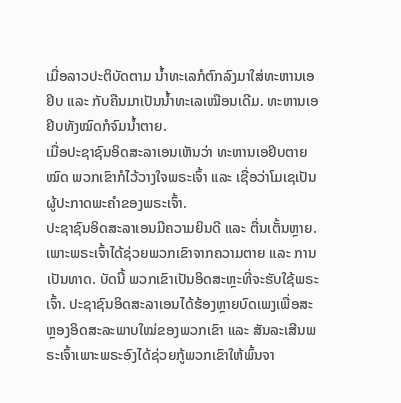ເມື່ອລາວປະຕິບັດຕາມ ນໍ້າທະເລກໍຕົກລົງມາໃສ່ທະຫານເອຢິບ ແລະ ກັບຄືນມາເປັນນໍ້າທະເລເໝືອນເດີມ. ທະຫານເອຢິບທັງໝົດກໍຈົມນໍ້າຕາຍ.
ເມື່ອປະຊາຊົນອິດສະລາເອນເຫັນວ່າ ທະຫານເອຢິບຕາຍໝົດ ພວກເຂົາກໍໄວ້ວາງໃຈພຣະເຈົ້າ ແລະ ເຊື່ອວ່າໂມເຊເປັນຜູ້ປະກາດພະຄໍາຂອງພຣະເຈົ້າ.
ປະຊາຊົນອິດສະລາເອນມີຄວາມຍິນດີ ແລະ ຕື່ນເຕັ້ນຫຼາຍ. ເພາະພຣະເຈົ້າໄດ້ຊ່ວຍພວກເຂົາຈາກຄວາມຕາຍ ແລະ ການເປັນທາດ. ບັດນີ້ ພວກເຂົາເປັນອິດສະຫຼະທີ່ຈະຮັບໃຊ້ພຣະເຈົ້າ. ປະຊາຊົນອິດສະລາເອນໄດ້ຮ້ອງຫຼາຍບົດເພງເພື່ອສະຫຼອງອິດສະລະພາບໃໝ່ຂອງພວກເຂົາ ແລະ ສັນລະເສີນພຣະເຈົ້າເພາະພຣະອົງໄດ້ຊ່ວຍກູ້ພວກເຂົາໃຫ້ພົ້ນຈາ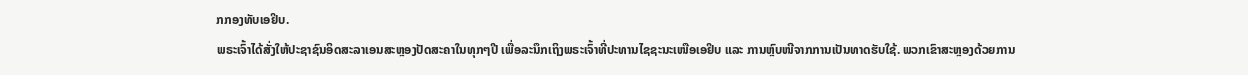ກກອງທັບເອຢິບ.
ພຣະເຈົ້າໄດ້ສັ່ງໃຫ້ປະຊາຊົນອິດສະລາເອນສະຫຼອງປັດສະຄາໃນທຸກໆປີ ເພື່ອລະນຶກເຖິງພຣະເຈົ້າທີ່ປະທານໄຊຊະນະເໜືອເອຢິບ ແລະ ການຫຼົບໜີຈາກການເປັນທາດຮັບໃຊ້. ພວກເຂົາສະຫຼອງດ້ວຍການ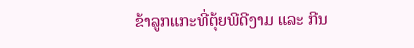ຂ້າລູກແກະທີ່ຕຸ້ຍພີດີງາມ ແລະ ກີນ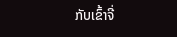ກັບເຂົ້າຈີ່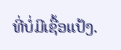ທີ່ບໍ່ມີເຊື້ອແປ້ງ.